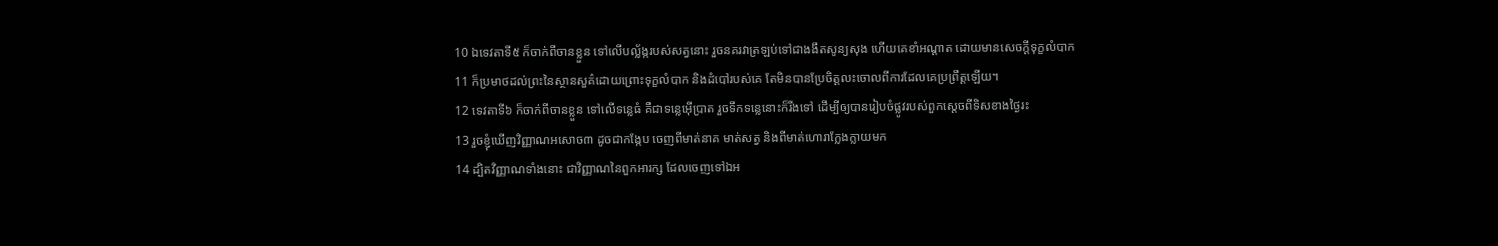10 ឯទេវតាទី៥ ក៏ចាក់ពីចានខ្លួន ទៅលើបល្ល័ង្ករបស់សត្វនោះ រួចនគរវាត្រឡប់ទៅជាងងឹតសូន្យសុង ហើយគេខាំអណ្តាត ដោយមានសេចក្ដីទុក្ខលំបាក
11 ក៏ប្រមាថដល់ព្រះនៃស្ថានសួគ៌ដោយព្រោះទុក្ខលំបាក និងដំបៅរបស់គេ តែមិនបានប្រែចិត្តលះចោលពីការដែលគេប្រព្រឹត្តឡើយ។
12 ទេវតាទី៦ ក៏ចាក់ពីចានខ្លួន ទៅលើទន្លេធំ គឺជាទន្លេអ៊ើប្រាត រួចទឹកទន្លេនោះក៏រីងទៅ ដើម្បីឲ្យបានរៀបចំផ្លូវរបស់ពួកស្តេចពីទិសខាងថ្ងៃរះ
13 រួចខ្ញុំឃើញវិញ្ញាណអសោច៣ ដូចជាកង្កែប ចេញពីមាត់នាគ មាត់សត្វ និងពីមាត់ហោរាក្លែងក្លាយមក
14 ដ្បិតវិញ្ញាណទាំងនោះ ជាវិញ្ញាណនៃពួកអារក្ស ដែលចេញទៅឯអ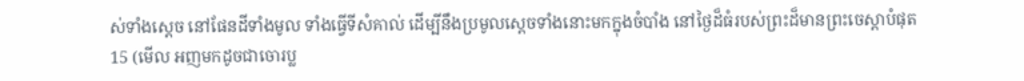ស់ទាំងស្តេច នៅផែនដីទាំងមូល ទាំងធ្វើទីសំគាល់ ដើម្បីនឹងប្រមូលស្តេចទាំងនោះមកក្នុងចំបាំង នៅថ្ងៃដ៏ធំរបស់ព្រះដ៏មានព្រះចេស្តាបំផុត
15 (មើល អញមកដូចជាចោរប្ល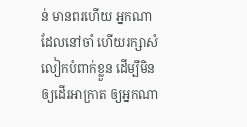ន់ មានពរហើយ អ្នកណាដែលនៅចាំ ហើយរក្សាសំលៀកបំពាក់ខ្លួន ដើម្បីមិនឲ្យដើរអាក្រាត ឲ្យអ្នកណា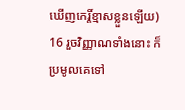ឃើញកេរ្តិ៍ខ្មាសខ្លួនឡើយ)
16 រួចវិញ្ញាណទាំងនោះ ក៏ប្រមូលគេទៅ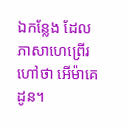ឯកន្លែង ដែលភាសាហេព្រើរហៅថា អើម៉ាគេដូន។